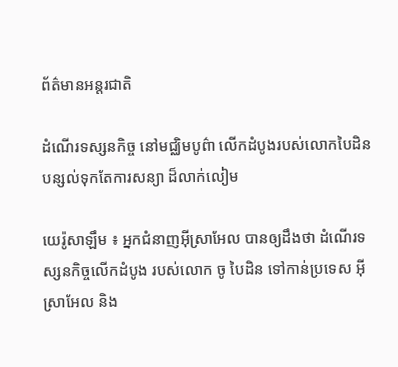ព័ត៌មានអន្តរជាតិ

ដំណើរទស្សនកិច្ច នៅមជ្ឈិមបូព៌ា លើកដំបូងរបស់លោកបៃដិន បន្សល់ទុកតែការសន្យា ដ៏លាក់លៀម

យេរ៉ូសាឡឹម ៖ អ្នកជំនាញអ៊ីស្រាអែល បានឲ្យដឹងថា ដំណើរទស្សនកិច្ចលើកដំបូង របស់លោក ចូ បៃដិន ទៅកាន់ប្រទេស អ៊ីស្រាអែល និង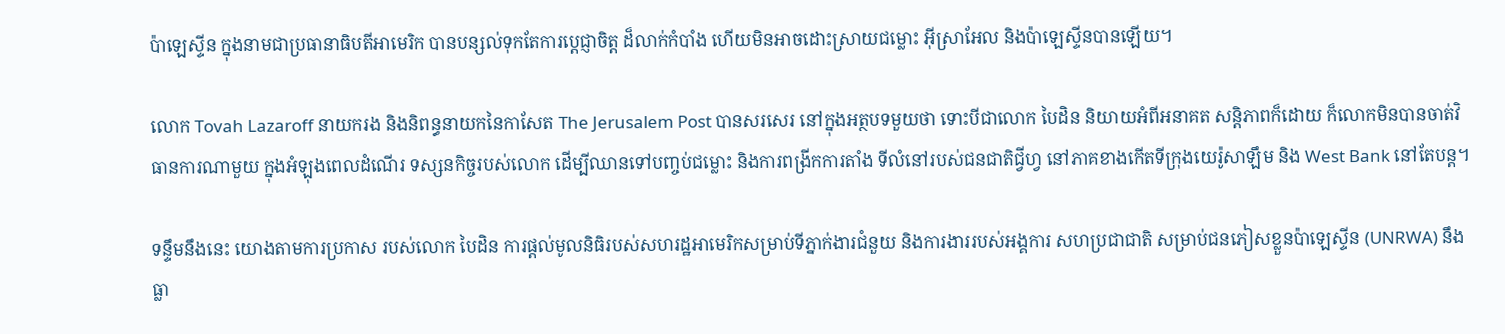ប៉ាឡេស្ទីន ក្នុងនាមជាប្រធានាធិបតីអាមេរិក បានបន្សល់ទុកតែការប្តេជ្ញាចិត្ត ដ៏លាក់កំបាំង ហើយមិនអាចដោះស្រាយជម្លោះ អ៊ីស្រាអែល និងប៉ាឡេស្ទីនបានឡើយ។

លោក Tovah Lazaroff នាយករង និងនិពន្ធនាយកនៃកាសែត The Jerusalem Post បានសរសេរ នៅក្នុងអត្ថបទមួយថា ទោះបីជាលោក បៃដិន និយាយអំពីអនាគត សន្តិភាពក៏ដោយ ក៏លោកមិនបានចាត់វិធានការណាមួយ ក្នុងអំឡុងពេលដំណើរ ទស្សនកិច្ចរបស់លោក ដើម្បីឈានទៅបញ្ចប់ជម្លោះ និងការពង្រីកការតាំង ទីលំនៅរបស់ជនជាតិជ្វីហ្វ នៅភាគខាងកើតទីក្រុងយេរ៉ូសាឡឹម និង West Bank នៅតែបន្ត។

ទន្ទឹមនឹងនេះ យោងតាមការប្រកាស របស់លោក បៃដិន ការផ្តល់មូលនិធិរបស់សហរដ្ឋអាមេរិកសម្រាប់ទីភ្នាក់ងារជំនួយ និងការងាររបស់អង្គការ សហប្រជាជាតិ សម្រាប់ជនភៀសខ្លួនប៉ាឡេស្ទីន (UNRWA) នឹងធ្លា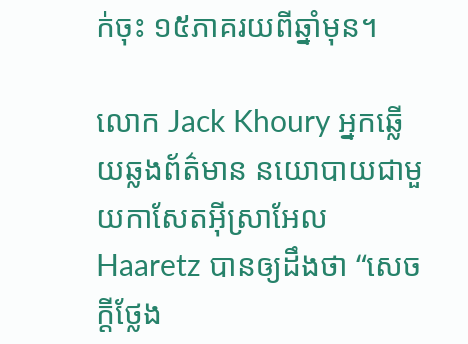ក់ចុះ ១៥ភាគរយពីឆ្នាំមុន។

លោក Jack Khoury អ្នកឆ្លើយឆ្លងព័ត៌មាន នយោបាយជាមួយកាសែតអ៊ីស្រាអែល Haaretz បានឲ្យដឹងថា “សេចក្តីថ្លែង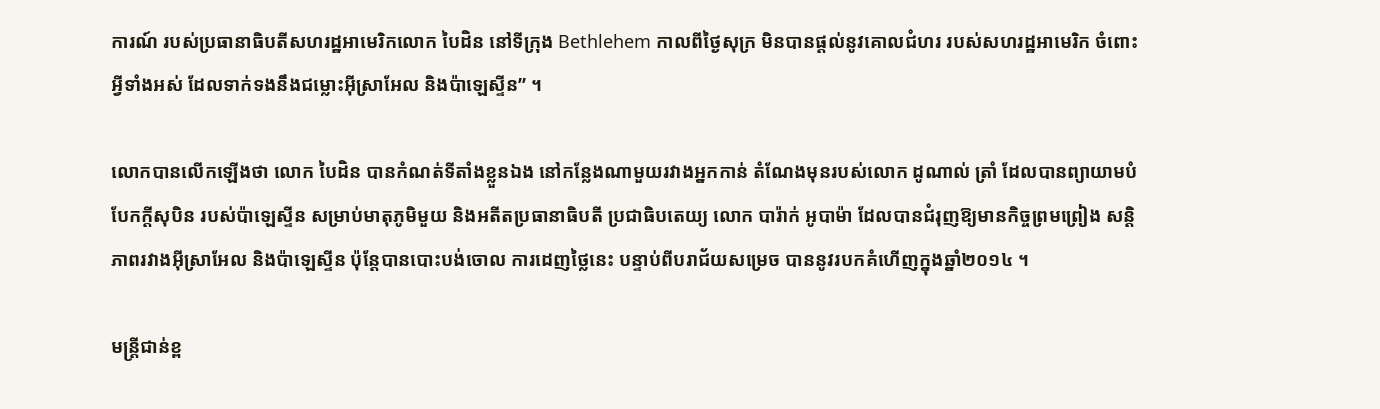ការណ៍ របស់ប្រធានាធិបតីសហរដ្ឋអាមេរិកលោក បៃដិន នៅទីក្រុង Bethlehem កាលពីថ្ងៃសុក្រ មិនបានផ្តល់នូវគោលជំហរ របស់សហរដ្ឋអាមេរិក ចំពោះអ្វីទាំងអស់ ដែលទាក់ទងនឹងជម្លោះអ៊ីស្រាអែល និងប៉ាឡេស្ទីន” ។

លោកបានលើកឡើងថា លោក បៃដិន បានកំណត់ទីតាំងខ្លួនឯង នៅកន្លែងណាមួយរវាងអ្នកកាន់ តំណែងមុនរបស់លោក ដូណាល់ ត្រាំ ដែលបានព្យាយាមបំបែកក្តីសុបិន របស់ប៉ាឡេស្ទីន សម្រាប់មាតុភូមិមួយ និងអតីតប្រធានាធិបតី ប្រជាធិបតេយ្យ លោក បារ៉ាក់ អូបាម៉ា ដែលបានជំរុញឱ្យមានកិច្ចព្រមព្រៀង សន្តិភាពរវាងអ៊ីស្រាអែល និងប៉ាឡេស្ទីន ប៉ុន្តែបានបោះបង់ចោល ការដេញថ្លៃនេះ បន្ទាប់ពីបរាជ័យសម្រេច បាននូវរបកគំហើញក្នុងឆ្នាំ២០១៤ ។

មន្ត្រីជាន់ខ្ព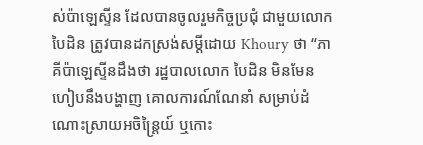ស់ប៉ាឡេស្ទីន ដែលបានចូលរួមកិច្ចប្រជុំ ជាមួយលោក បៃដិន ត្រូវបានដកស្រង់សម្តីដោយ Khoury ថា “ភាគីប៉ាឡេស្ទីនដឹងថា រដ្ឋបាលលោក បៃដិន មិនមែនហៀបនឹងបង្ហាញ គោលការណ៍ណែនាំ សម្រាប់ដំណោះស្រាយអចិន្ត្រៃយ៍ ឬកោះ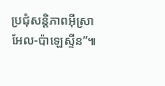ប្រជុំសន្តិភាពអ៊ីស្រាអែល-ប៉ាឡេស្ទីន”៕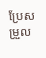ប្រែសម្រួល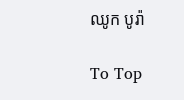ឈូក បូរ៉ា

To Top